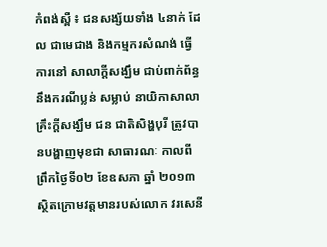កំពង់ស្ពឺ ៖ ជនសង្ស័យទាំង ៤នាក់ ដែល ជាមេជាង និងកម្មករសំណង់ ធ្វើការនៅ សាលាក្ដីសង្ឃឹម ជាប់ពាក់ព័ន្ធនឹងករណីប្លន់ សម្លាប់ នាយិកាសាលាគ្រឹះក្ដីសង្ឃឹម ជន ជាតិសិង្ហបុរី ត្រូវបានបង្ហាញមុខជា សាធារណៈ កាលពីព្រឹកថ្ងៃទី០២ ខែឧសភា ឆ្នាំ ២០១៣ ស្ថិតក្រោមវត្ដមានរបស់លោក វរសេនី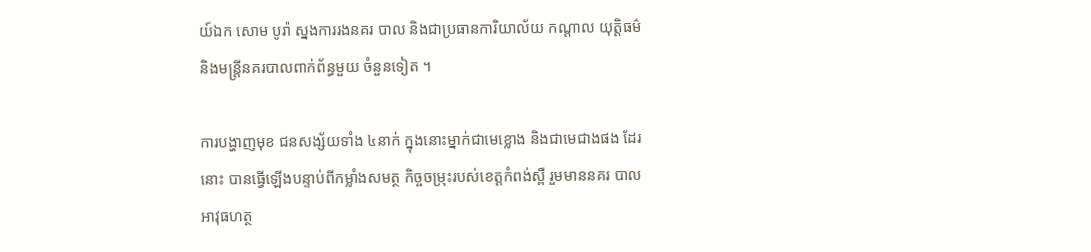យ៍ឯក សោម បូរ៉ា ស្នងការរងនគរ បាល និងជាប្រធានការិយាល័យ កណ្ដាល យុត្ដិធម៌ និងមន្ដ្រីនគរបាលពាក់ព័ន្ធមួយ ចំនួនទៀត ។

ការបង្ហាញមុខ ជនសង្ស័យទាំង ៤នាក់ ក្នុងនោះម្នាក់ជាមេខ្លោង និងជាមេជាងផង ដែរនោះ បានធ្វើឡើងបន្ទាប់ពីកម្លាំងសមត្ថ កិច្ចចម្រុះរបស់ខេត្ដកំពង់ស្ពឺ រួមមាននគរ បាលអាវុធហត្ថ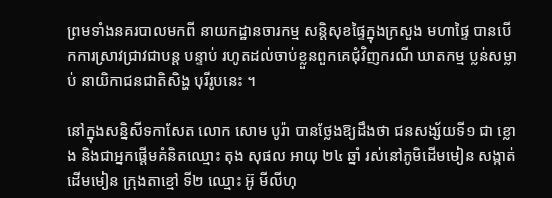ព្រមទាំងនគរបាលមកពី នាយកដ្ឋានចារកម្ម សន្ដិសុខផ្ទៃក្នុងក្រសួង មហាផ្ទៃ បានបើកការស្រាវជ្រាវជាបន្ដ បន្ទាប់ រហូតដល់ចាប់ខ្លួនពួកគេជុំវិញករណី ឃាតកម្ម ប្លន់សម្លាប់ នាយិកាជនជាតិសិង្ហ បុរីរូបនេះ ។

នៅក្នុងសន្និសីទកាសែត លោក សោម បូរ៉ា បានថ្លែងឱ្យដឹងថា ជនសង្ស័យទី១ ជា ខ្លោង និងជាអ្នកផ្ដើមគំនិតឈ្មោះ តុង សុផល អាយុ ២៤ ឆ្នាំ រស់នៅភូមិដើមមៀន សង្កាត់ដើមមៀន ក្រុងតាខ្មៅ ទី២ ឈ្មោះ អ៊ូ មីលីហុ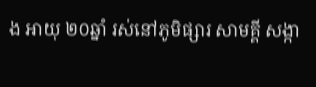ង អាយុ ២០ឆ្នាំ រស់នៅភូមិផ្សារ សាមគ្គី សង្កា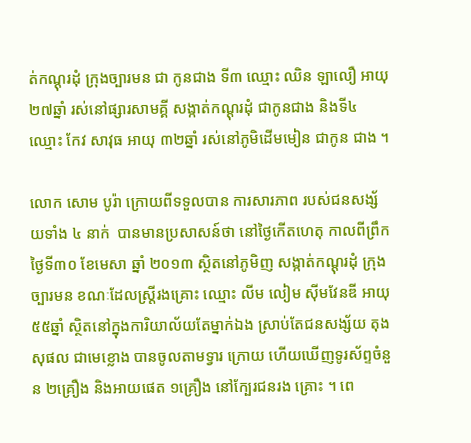ត់កណ្ដុរដុំ ក្រុងច្បារមន ជា កូនជាង ទី៣ ឈ្មោះ ឈិន ឡាលឿ អាយុ ២៧ឆ្នាំ រស់នៅផ្សារសាមគ្គី សង្កាត់កណ្ដុរដុំ ជាកូនជាង និងទី៤ ឈ្មោះ កែវ សាវុធ អាយុ ៣២ឆ្នាំ រស់នៅភូមិដើមមៀន ជាកូន ជាង ។

លោក សោម បូរ៉ា ក្រោយពីទទួលបាន ការសារភាព របស់ជនសង្ស័យទាំង ៤ នាក់  បានមានប្រសាសន៍ថា នៅថ្ងៃកើតហេតុ កាលពីព្រឹកថ្ងៃទី៣០ ខែមេសា ឆ្នាំ ២០១៣ ស្ថិតនៅភូមិញ សង្កាត់កណ្ដុរដុំ ក្រុងច្បារមន ខណៈដែលស្ដ្រីរងគ្រោះ ឈ្មោះ លីម លៀម ស៊ីមវែនឌី អាយុ ៥៥ឆ្នាំ ស្ថិតនៅក្នុងការិយាល័យតែម្នាក់ឯង ស្រាប់តែជនសង្ស័យ តុង សុផល ជាមេខ្លោង បានចូលតាមទ្វារ ក្រោយ ហើយឃើញទូរស័ព្ទចំនួន ២គ្រឿង និងអាយផេត ១គ្រឿង នៅក្បែរជនរង គ្រោះ ។ ពេ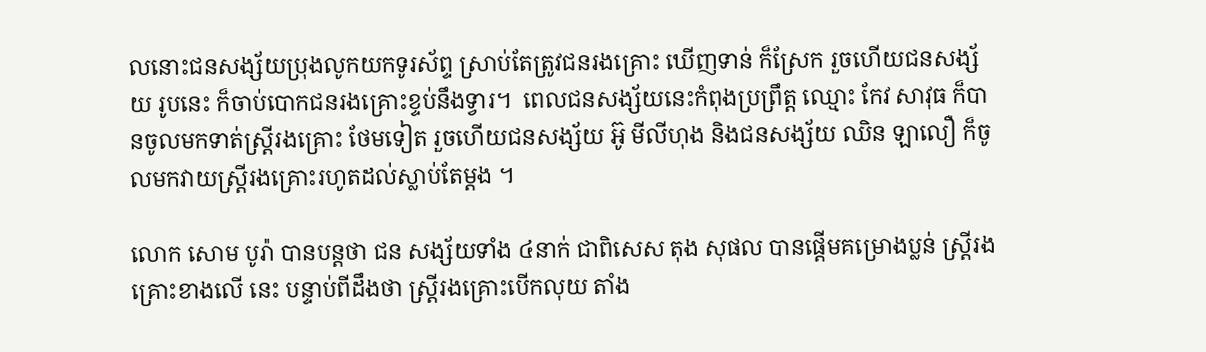លនោះជនសង្ស័យប្រុងលូកយកទូរស័ព្ទ ស្រាប់តែត្រូវជនរងគ្រោះ ឃើញទាន់ ក៏ស្រែក រួចហើយជនសង្ស័យ រូបនេះ ក៏ចាប់បោកជនរងគ្រោះខ្ទប់នឹងទ្វារ។  ពេលជនសង្ស័យនេះកំពុងប្រព្រឹត្ដ ឈ្មោះ កែវ សាវុធ ក៏បានចូលមកទាត់ស្ដ្រីរងគ្រោះ ថែមទៀត រួចហើយជនសង្ស័យ អ៊ូ មីលីហុង និងជនសង្ស័យ ឈិន ឡាលឿ ក៏ចូលមកវាយស្ដ្រីរងគ្រោះរហូតដល់ស្លាប់តែម្ដង ។

លោក សោម បូរ៉ា បានបន្ដថា ជន សង្ស័យទាំង ៤នាក់ ជាពិសេស តុង សុផល បានផ្ដើមគម្រោងប្លន់ ស្ដ្រីរងគ្រោះខាងលើ នេះ បន្ទាប់ពីដឹងថា ស្ដ្រីរងគ្រោះបើកលុយ តាំង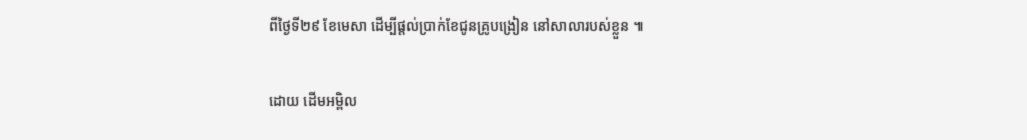ពីថ្ងៃទី២៩ ខែមេសា ដើម្បីផ្ដល់ប្រាក់ខែជូនគ្រូបង្រៀន នៅសាលារបស់ខ្លួន ៕


ដោយ ដើមអម្ពិល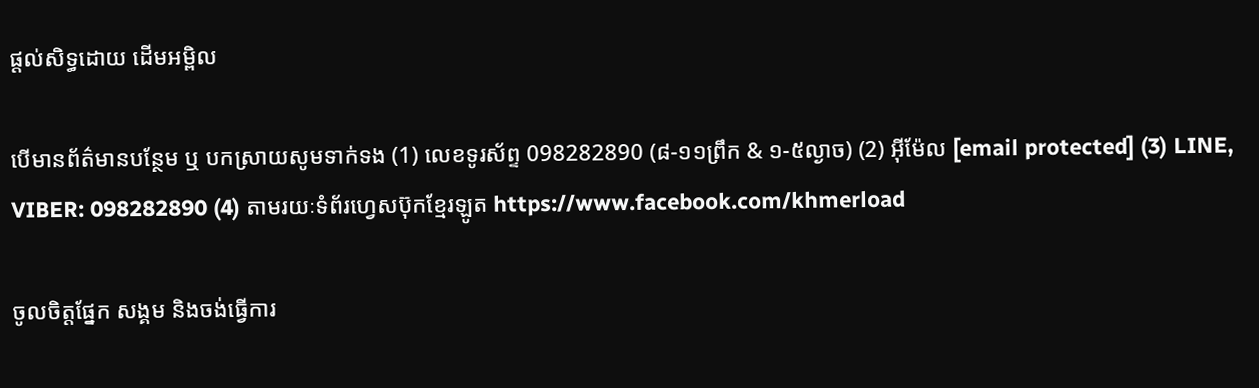ផ្តល់សិទ្ធដោយ ដើមអម្ពិល

បើមានព័ត៌មានបន្ថែម ឬ បកស្រាយសូមទាក់ទង (1) លេខទូរស័ព្ទ 098282890 (៨-១១ព្រឹក & ១-៥ល្ងាច) (2) អ៊ីម៉ែល [email protected] (3) LINE, VIBER: 098282890 (4) តាមរយៈទំព័រហ្វេសប៊ុកខ្មែរឡូត https://www.facebook.com/khmerload

ចូលចិត្តផ្នែក សង្គម និងចង់ធ្វើការ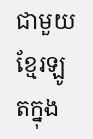ជាមួយខ្មែរឡូតក្នុង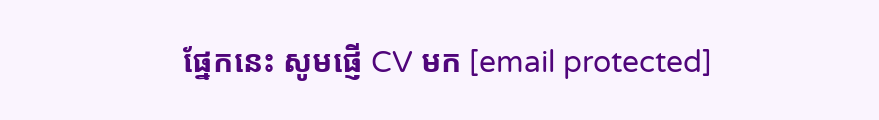ផ្នែកនេះ សូមផ្ញើ CV មក [email protected]